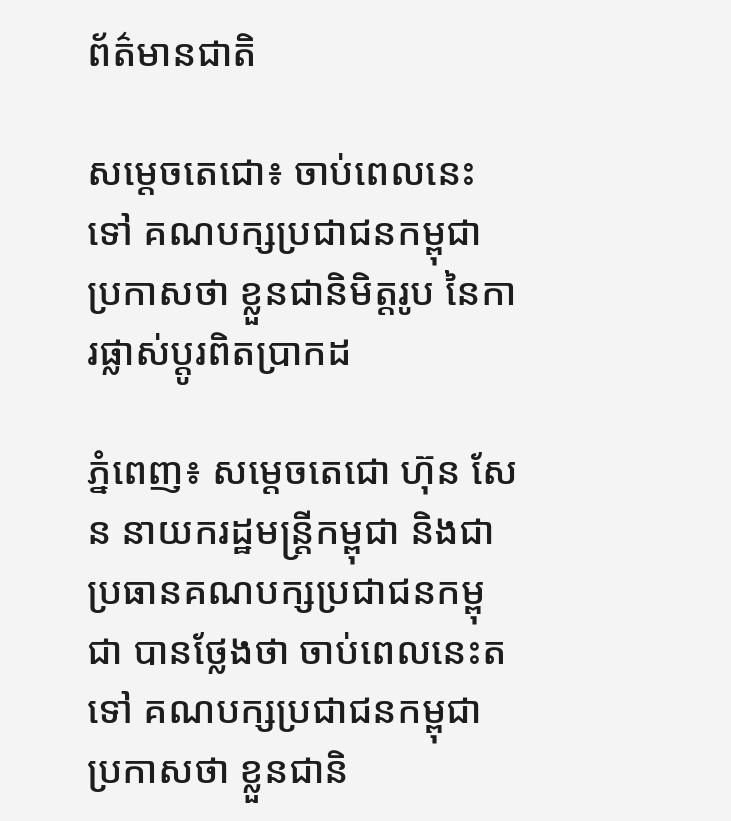ព័ត៌មានជាតិ

សម្ដេចតេជោ៖ ចាប់ពេលនេះទៅ គណបក្សប្រជាជនកម្ពុជា ប្រកាសថា ខ្លួនជានិមិត្តរូប នៃការផ្លាស់ប្ដូរពិតប្រាកដ

ភ្នំពេញ៖ សម្ដេចតេជោ ហ៊ុន សែន នាយករដ្ឋមន្ដ្រីកម្ពុជា និងជាប្រធានគណបក្សប្រជាជនកម្ពុជា បានថ្លែងថា ចាប់ពេលនេះតទៅ គណបក្សប្រជាជនកម្ពុជា ប្រកាសថា ខ្លួនជានិ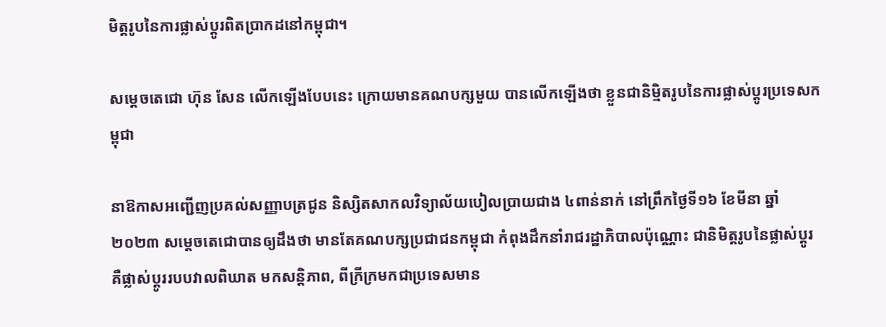មិត្តរូបនៃការផ្លាស់ប្ដូរពិតប្រាកដនៅកម្ពុជា។

សម្ដេចតេជោ ហ៊ុន សែន លើកឡើងបែបនេះ ក្រោយមានគណបក្សមួយ បានលើកឡើងថា ខ្លួនជានិម្មិតរូបនៃការផ្លាស់ប្តូរប្រទេសកម្ពុជា

នាឱកាសអញ្ជើញប្រគល់សញ្ញាបត្រជូន និស្សិតសាកលវិទ្យាល័យបៀលប្រាយជាង ៤ពាន់នាក់ នៅព្រឹកថ្ងៃទី១៦ ខែមីនា ឆ្នាំ២០២៣ សម្តេចតេជោបានឲ្យដឹងថា មានតែគណបក្សប្រជាជនកម្ពុជា កំពុងដឹកនាំរាជរដ្ឋាភិបាលប៉ុណ្ណោះ ជានិមិត្តរូបនៃផ្លាស់ប្តូរ គឺផ្លាស់ប្តូររបបវាលពិឃាត មកសន្តិភាព, ពីក្រីក្រមកជាប្រទេសមាន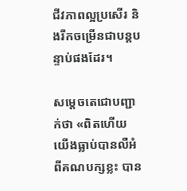ជីវភាពល្អប្រសើរ និងរីកចម្រើនជាបន្តបន្ទាប់ផងដែរ។

សម្ដេចតេជោបញ្ជាក់ថា «ពិតហើយ យើងធ្លាប់បានលឺអំពីគណបក្សខ្លះ បាន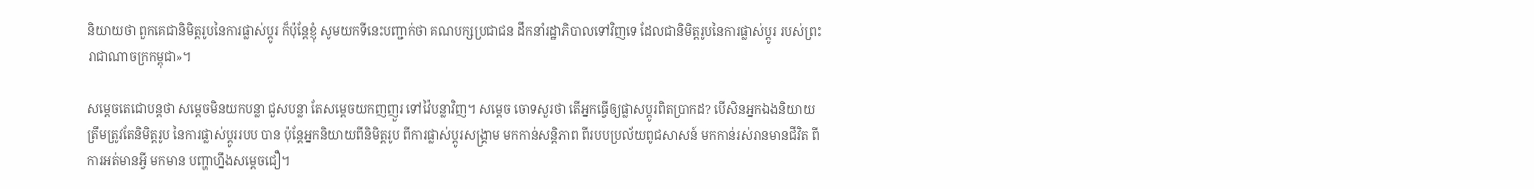និយាយថា ពួកគេជានិមិត្តរូបនៃការផ្លាស់ប្ដូរ ក៏ប៉ុន្តែខ្ញុំ សូមយកទីនេះបញ្ជាក់ថា គណបក្សប្រជាជន ដឹកនាំរដ្ឋាភិបាលទៅវិញទេ ដែលជានិមិត្តរូបនៃការផ្លាស់ប្ដូរ របស់ព្រះរាជាណាចក្រកម្ពុជា»។

សម្ដេចតេជោបន្ដថា សម្ដេចមិនយកបន្លា ជួសបន្លា តែសម្ដេចយកញញួរ ទៅវ៉ៃបន្លាវិញ។ សម្ដេច ចោទសួរថា តើអ្នកធ្វើឲ្យផ្លាសប្ដូរពិតប្រាកដ? បើសិនអ្នកឯងនិយាយត្រឹមត្រូវតែនិមិត្តរូប នៃការផ្លាស់ប្ដូររបប បាន ប៉ុន្ដែអ្នកនិយាយពីនិមិត្តរូប ពីការផ្លាស់ប្ដូរសង្គ្រាម មកកាន់សន្ដិភាព ពីរបបប្រល័យពូជសាសន៍ មកកាន់រស់រានមានជីវិត ពីការអត់មានអ្វី មកមាន បញ្ហាហ្នឹងសម្ដេចជឿ។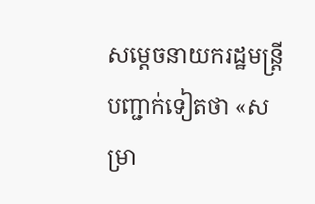សម្ដេចនាយករដ្ឋមន្ដ្រី បញ្ជាក់ទៀតថា «សម្រា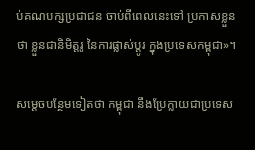ប់គណបក្សប្រជាជន ចាប់ពីពេលនេះទៅ ប្រកាសខ្លួនថា ខ្លួនជានិមិត្តរូ នៃការផ្លាស់ប្ដូរ ក្នុងប្រទេសកម្ពុជា»។

សម្ដេចបន្ថែមទៀតថា កម្ពុជា នឹងប្រែក្លាយជាប្រទេស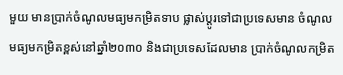មួយ មានប្រាក់ចំណូលមធ្យមកម្រិតទាប ផ្លាស់ប្ដូរទៅជាប្រទេសមាន ចំណូលមធ្យមកម្រិតខ្ពស់នៅឆ្នាំ២០៣០ និងជាប្រទេសដែលមាន ប្រាក់ចំណូលកម្រិត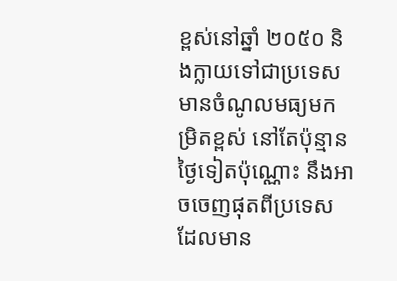ខ្ពស់នៅឆ្នាំ ២០៥០ និងក្លាយទៅជាប្រទេសមានចំណូលមធ្យមកម្រិតខ្ពស់ នៅតែប៉ុន្មានថ្ងៃទៀតប៉ុណ្ណោះ នឹងអាចចេញផុតពីប្រទេស ដែលមាន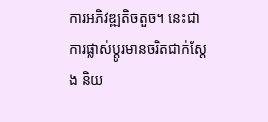ការអភិវឌ្ឍតិចតួច។ នេះជាការផ្លាស់ប្ដូរមានចរិតជាក់ស្ដែង និយ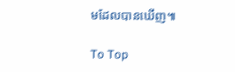មដែលបានឃើញ៕

To Top